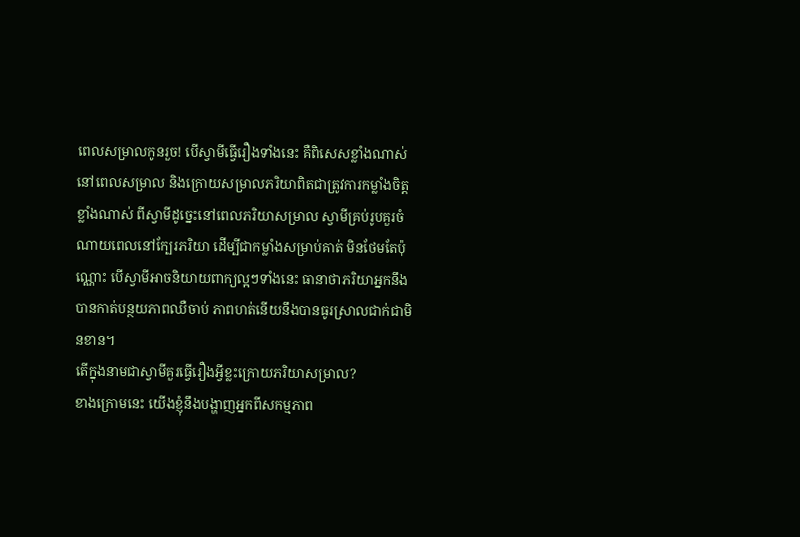ពេលសម្រាលកូនរួច! បើស្វាមីធ្វើរឿងទាំងនេះ គឺពិសេសខ្លាំងណាស់
នៅពេលសម្រាល និងក្រោយសម្រាលភរិយាពិតជាត្រូវការកម្លាំងចិត្តខ្លាំងណាស់ ពីស្វាមីដូច្នេះនៅពេលភរិយាសម្រាល ស្វាមីគ្រប់រូបគួរចំណាយពេលនៅក្បែរភរិយា ដើម្បីជាកម្លាំងសម្រាប់គាត់ មិនថែមតែប៉ុណ្ណោះ បើស្វាមីអាចនិយាយពាក្យល្អៗទាំងនេះ ធានាថាភរិយាអ្នកនឹងបានកាត់បន្ថយភាពឈឺចាប់ ភាពហត់នើយនឹងបានធូរស្រាលជាក់ជាមិនខាន។
តើក្នុងនាមជាស្វាមីគួរធ្វើរឿងអ្វីខ្លះក្រោយភរិយាសម្រាល?
ខាងក្រោមនេះ យើងខ្ញុំនឹងបង្ហាញអ្នកពីសកម្មភាព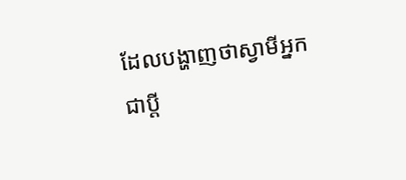ដែលបង្ហាញថាស្វាមីអ្នកជាប្តី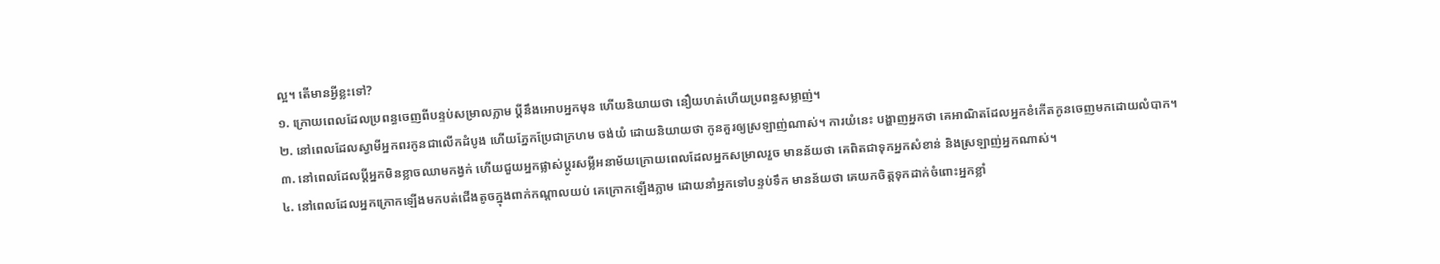ល្អ។ តើមានអ្វីខ្លះទៅ?
១. ក្រោយពេលដែលប្រពន្ធចេញពីបន្ទប់សម្រាលភ្លាម ប្តីនឹងអោបអ្នកមុន ហើយនិយាយថា នឿយហត់ហើយប្រពន្ធសម្លាញ់។
២. នៅពេលដែលស្វាមីអ្នកពរកូនជាលើកដំបូង ហើយភ្នែកប្រែជាក្រហម ចង់យំ ដោយនិយាយថា កូនគួរឲ្យស្រឡាញ់ណាស់។ ការយំនេះ បង្ហាញអ្នកថា គេអាណិតដែលអ្នកខំកើតកូនចេញមកដោយលំបាក។
៣. នៅពេលដែលប្តីអ្នកមិនខ្លាចឈាមកង្វក់ ហើយជួយអ្នកផ្លាស់ប្តូរសម្លីអនាម័យក្រោយពេលដែលអ្នកសម្រាលរួច មានន័យថា គេពិតជាទុកអ្នកសំខាន់ និងស្រឡាញ់អ្នកណាស់។
៤. នៅពេលដែលអ្នកក្រោកឡើងមកបត់ជើងតូចក្នុងពាក់កណ្តាលយប់ គេក្រោកឡើងភ្លាម ដោយនាំអ្នកទៅបន្ទប់ទឹក មានន័យថា គេយកចិត្តទុកដាក់ចំពោះអ្នកខ្លាំ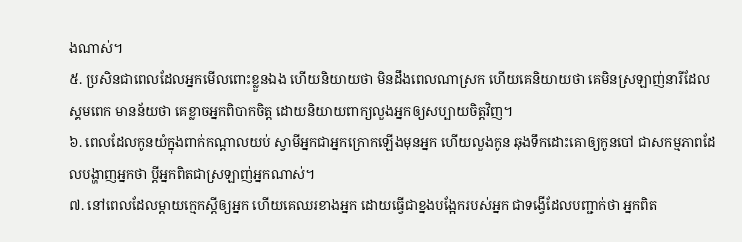ងណាស់។
៥. ប្រសិនជាពេលដែលអ្នកមើលពោះខ្លួនឯង ហើយនិយាយថា មិនដឹងពេលណាស្រក ហើយគេនិយាយថា គេមិនស្រឡាញ់នារីដែលស្គមពេក មានន័យថា គេខ្លាចអ្នកពិបាកចិត្ត ដោយនិយាយពាក្យលួងអ្នកឲ្យសប្បាយចិត្តវិញ។
៦. ពេលដែលកូនយំក្នុងពាក់កណ្តាលយប់ ស្វាមីអ្នកជាអ្នកក្រោកឡើងមុនអ្នក ហើយលួងកូន ឆុងទឹកដោះគោឲ្យកូនបៅ ជាសកម្មភាពដែលបង្ហាញអ្នកថា ប្តីអ្នកពិតជាស្រឡាញ់អ្នកណាស់។
៧. នៅពេលដែលម្តាយក្មេកស្តីឲ្យអ្នក ហើយគេឈរខាងអ្នក ដោយធ្វើជាខ្នងបង្អែករបស់អ្នក ជាទង្វើដែលបញ្ជាក់ថា អ្នកពិត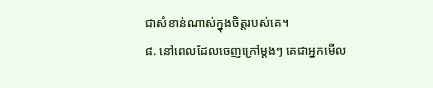ជាសំខាន់ណាស់ក្នុងចិត្តរបស់គេ។
៨. នៅពេលដែលចេញក្រៅម្តងៗ គេជាអ្នកមើល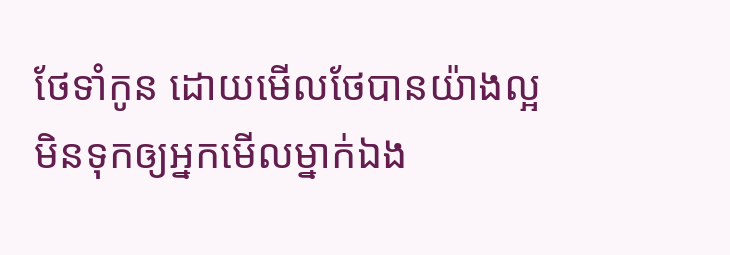ថែទាំកូន ដោយមើលថែបានយ៉ាងល្អ មិនទុកឲ្យអ្នកមើលម្នាក់ឯង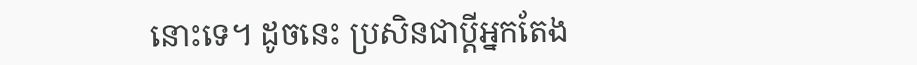នោះទេ។ ដូចនេះ ប្រសិនជាប្តីអ្នកតែង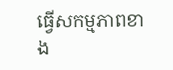ធ្វើសកម្មភាពខាង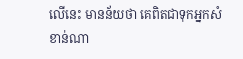លើនេះ មានន័យថា គេពិតជាទុកអ្នកសំខាន់ណា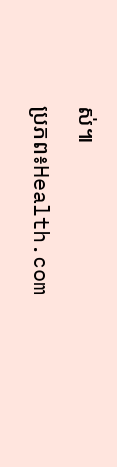ស់៕
ប្រភព៖Health.com